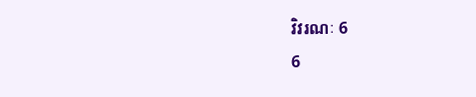វិវរណៈ 6
6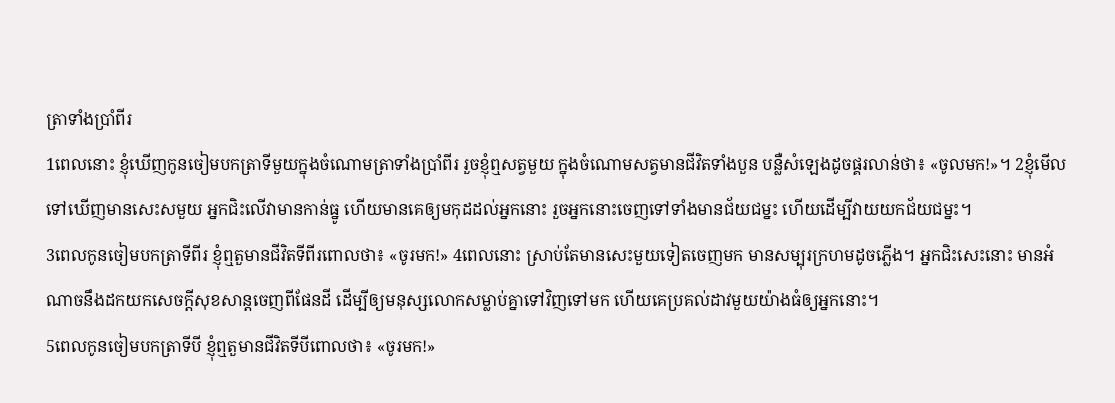ត្រាទាំងប្រាំពីរ
1ពេលនោះ ខ្ញុំឃើញកូនចៀមបកត្រាទីមួយក្នុងចំណោមត្រាទាំងប្រាំពីរ រួចខ្ញុំឮសត្វមួយ ក្នុងចំណោមសត្វមានជីវិតទាំងបួន បន្លឺសំឡេងដូចផ្គរលាន់ថា៖ «ចូលមក!»។ 2ខ្ញុំមើលទៅឃើញមានសេះសមួយ អ្នកជិះលើវាមានកាន់ធ្នូ ហើយមានគេឲ្យមកុដដល់អ្នកនោះ រួចអ្នកនោះចេញទៅទាំងមានជ័យជម្នះ ហើយដើម្បីវាយយកជ័យជម្នះ។
3ពេលកូនចៀមបកត្រាទីពីរ ខ្ញុំឮតួមានជីវិតទីពីរពោលថា៖ «ចូរមក!» 4ពេលនោះ ស្រាប់តែមានសេះមួយទៀតចេញមក មានសម្បុរក្រហមដូចភ្លើង។ អ្នកជិះសេះនោះ មានអំណាចនឹងដកយកសេចក្ដីសុខសាន្តចេញពីផែនដី ដើម្បីឲ្យមនុស្សលោកសម្លាប់គ្នាទៅវិញទៅមក ហើយគេប្រគល់ដាវមួយយ៉ាងធំឲ្យអ្នកនោះ។
5ពេលកូនចៀមបកត្រាទីបី ខ្ញុំឮតួមានជីវិតទីបីពោលថា៖ «ចូរមក!»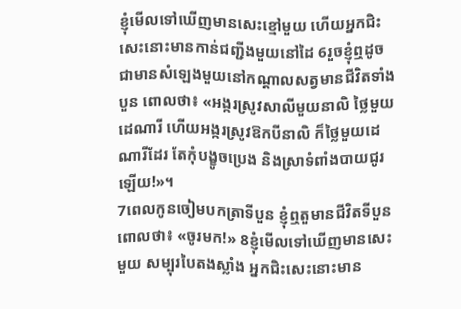ខ្ញុំមើលទៅឃើញមានសេះខ្មៅមួយ ហើយអ្នកជិះសេះនោះមានកាន់ជញ្ជីងមួយនៅដៃ 6រួចខ្ញុំឮដូចជាមានសំឡេងមួយនៅកណ្ដាលសត្វមានជីវិតទាំងបួន ពោលថា៖ «អង្ករស្រូវសាលីមួយនាលិ ថ្លៃមួយដេណារី ហើយអង្ករស្រូវឱកបីនាលិ ក៏ថ្លៃមួយដេណារីដែរ តែកុំបង្ខូចប្រេង និងស្រាទំពាំងបាយជូរឡើយ!»។
7ពេលកូនចៀមបកត្រាទីបួន ខ្ញុំឮតួមានជីវិតទីបួនពោលថា៖ «ចូរមក!» 8ខ្ញុំមើលទៅឃើញមានសេះមួយ សម្បុរបៃតងស្លាំង អ្នកជិះសេះនោះមាន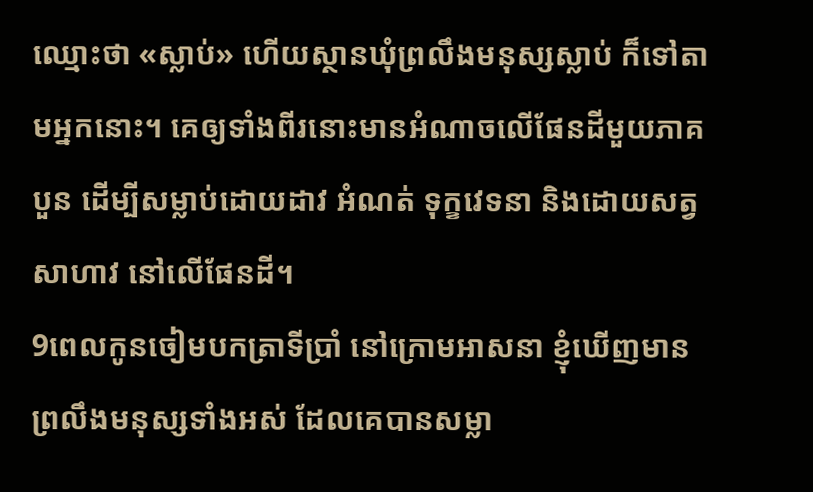ឈ្មោះថា «ស្លាប់» ហើយស្ថានឃុំព្រលឹងមនុស្សស្លាប់ ក៏ទៅតាមអ្នកនោះ។ គេឲ្យទាំងពីរនោះមានអំណាចលើផែនដីមួយភាគបួន ដើម្បីសម្លាប់ដោយដាវ អំណត់ ទុក្ខវេទនា និងដោយសត្វសាហាវ នៅលើផែនដី។
9ពេលកូនចៀមបកត្រាទីប្រាំ នៅក្រោមអាសនា ខ្ញុំឃើញមានព្រលឹងមនុស្សទាំងអស់ ដែលគេបានសម្លា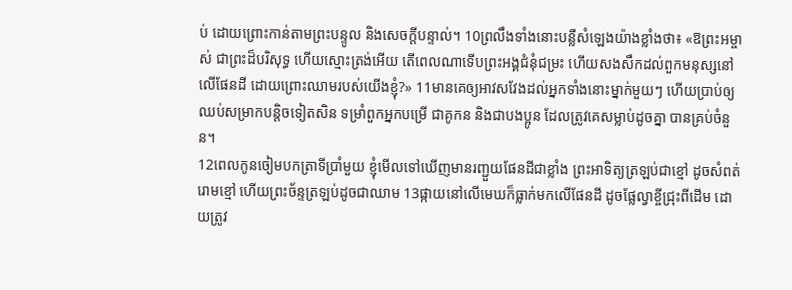ប់ ដោយព្រោះកាន់តាមព្រះបន្ទូល និងសេចក្តីបន្ទាល់។ 10ព្រលឹងទាំងនោះបន្លឺសំឡេងយ៉ាងខ្លាំងថា៖ «ឱព្រះអម្ចាស់ ជាព្រះដ៏បរិសុទ្ធ ហើយស្មោះត្រង់អើយ តើពេលណាទើបព្រះអង្គជំនុំជម្រះ ហើយសងសឹកដល់ពួកមនុស្សនៅលើផែនដី ដោយព្រោះឈាមរបស់យើងខ្ញុំ?» 11មានគេឲ្យអាវសវែងដល់អ្នកទាំងនោះម្នាក់មួយៗ ហើយប្រាប់ឲ្យឈប់សម្រាកបន្តិចទៀតសិន ទម្រាំពួកអ្នកបម្រើ ជាគូកន និងជាបងប្អូន ដែលត្រូវគេសម្លាប់ដូចគ្នា បានគ្រប់ចំនួន។
12ពេលកូនចៀមបកត្រាទីប្រាំមួយ ខ្ញុំមើលទៅឃើញមានរញ្ជួយផែនដីជាខ្លាំង ព្រះអាទិត្យត្រឡប់ជាខ្មៅ ដូចសំពត់រោមខ្មៅ ហើយព្រះច័ន្ទត្រឡប់ដូចជាឈាម 13ផ្កាយនៅលើមេឃក៏ធ្លាក់មកលើផែនដី ដូចផ្លែល្វាខ្ចីជ្រុះពីដើម ដោយត្រូវ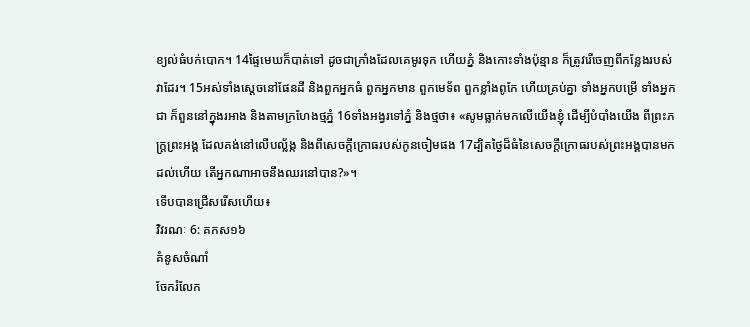ខ្យល់ធំបក់បោក។ 14ផ្ទៃមេឃក៏បាត់ទៅ ដូចជាក្រាំងដែលគេមូរទុក ហើយភ្នំ និងកោះទាំងប៉ុន្មាន ក៏ត្រូវរើចេញពីកន្លែងរបស់វាដែរ។ 15អស់ទាំងស្តេចនៅផែនដី និងពួកអ្នកធំ ពួកអ្នកមាន ពួកមេទ័ព ពួកខ្លាំងពូកែ ហើយគ្រប់គ្នា ទាំងអ្នកបម្រើ ទាំងអ្នកជា ក៏ពួននៅក្នុងរអាង និងតាមក្រហែងថ្មភ្នំ 16ទាំងអង្វរទៅភ្នំ និងថ្មថា៖ «សូមធ្លាក់មកលើយើងខ្ញុំ ដើម្បីបំបាំងយើង ពីព្រះភក្ត្រព្រះអង្គ ដែលគង់នៅលើបល្ល័ង្ក និងពីសេចក្ដីក្រោធរបស់កូនចៀមផង 17ដ្បិតថ្ងៃដ៏ធំនៃសេចក្ដីក្រោធរបស់ព្រះអង្គបានមកដល់ហើយ តើអ្នកណាអាចនឹងឈរនៅបាន?»។
ទើបបានជ្រើសរើសហើយ៖
វិវរណៈ 6: គកស១៦
គំនូសចំណាំ
ចែករំលែក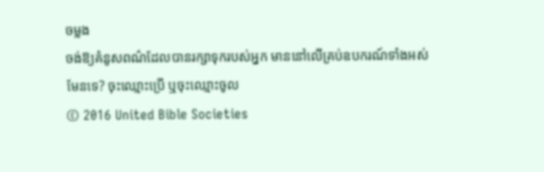ចម្លង
ចង់ឱ្យគំនូសពណ៌ដែលបានរក្សាទុករបស់អ្នក មាននៅលើគ្រប់ឧបករណ៍ទាំងអស់មែនទេ? ចុះឈ្មោះប្រើ ឬចុះឈ្មោះចូល
© 2016 United Bible Societies